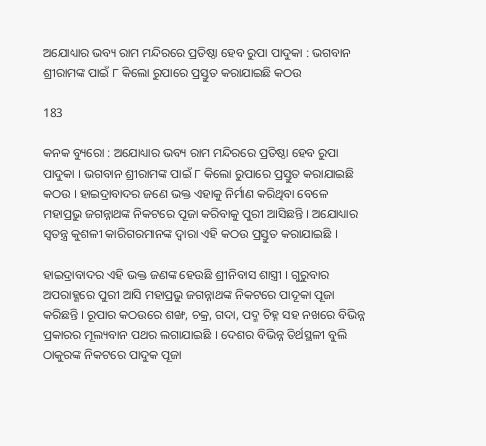ଅଯୋଧ୍ୟାର ଭବ୍ୟ ରାମ ମନ୍ଦିରରେ ପ୍ରତିଷ୍ଠା ହେବ ରୁପା ପାଦୁକା : ଭଗବାନ ଶ୍ରୀରାମଙ୍କ ପାଇଁ ୮ କିଲୋ ରୁପାରେ ପ୍ରସ୍ତୁତ କରାଯାଇଛି କଠଉ

183

କନକ ବ୍ୟୁରୋ : ଅଯୋଧ୍ୟାର ଭବ୍ୟ ରାମ ମନ୍ଦିରରେ ପ୍ରତିଷ୍ଠା ହେବ ରୁପା ପାଦୁକା । ଭଗବାନ ଶ୍ରୀରାମଙ୍କ ପାଇଁ ୮ କିଲୋ ରୁପାରେ ପ୍ରସ୍ତୁତ କରାଯାଇଛି କଠଉ । ହାଇଦ୍ରାବାଦର ଜଣେ ଭକ୍ତ ଏହାକୁ ନିର୍ମାଣ କରିଥିବା ବେଳେ ମହାପ୍ରଭୁ ଜଗନ୍ନାଥଙ୍କ ନିକଟରେ ପୂଜା କରିବାକୁ ପୁରୀ ଆସିଛନ୍ତି । ଅଯୋଧ୍ୟାର ସ୍ୱତନ୍ତ୍ର କୁଶଳୀ କାରିଗରମାନଙ୍କ ଦ୍ୱାରା ଏହି କଠଉ ପ୍ରସ୍ତୁତ କରାଯାଇଛି ।

ହାଇଦ୍ରାବାଦର ଏହି ଭକ୍ତ ଜଣଙ୍କ ହେଉଛି ଶ୍ରୀନିବାସ ଶାସ୍ତ୍ରୀ । ଗୁରୁବାର ଅପରାହ୍ଣରେ ପୁରୀ ଆସି ମହାପ୍ରଭୁ ଜଗନ୍ନାଥଙ୍କ ନିକଟରେ ପାଦୂକା ପୂଜା କରିଛନ୍ତି । ରୂପାର କଠଉରେ ଶଙ୍ଖ, ଚକ୍ର, ଗଦା, ପଦ୍ମ ଚିହ୍ନ ସହ ନଖରେ ବିଭିନ୍ନ ପ୍ରକାରର ମୂଲ୍ୟବାନ ପଥର ଲଗାଯାଇଛି । ଦେଶର ବିଭିନ୍ନ ତିର୍ଥସ୍ଥଳୀ ବୁଲି ଠାକୁରଙ୍କ ନିକଟରେ ପାଦୁକ ପୂଜା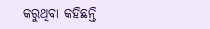କରୁଥିବା କହିଛନ୍ତି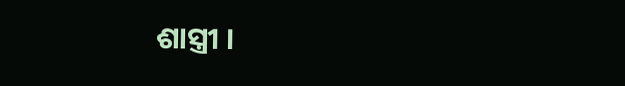ଶାସ୍ତ୍ରୀ ।